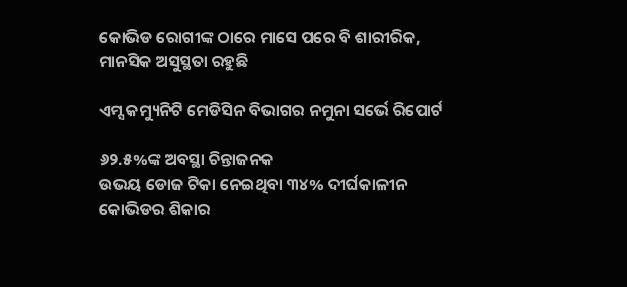କୋଭିଡ ରୋଗୀଙ୍କ ଠାରେ ମା‌ସେ ପରେ ବି ଶାରୀରିକ, ମାନସିକ ଅସୁସ୍ଥତା ରହୁଛି

ଏମ୍ସ କମ୍ୟୁନିଟି ମେଡିସିନ ବିଭାଗର ନମୁନା ସର୍ଭେ ରିପୋର୍ଟ

୬୨.୫%ଙ୍କ ଅବସ୍ଥା ଚିନ୍ତାଜନକ
ଉଭୟ ଡୋଜ ଟିକା ନେଇଥିବା ୩୪% ଦୀର୍ଘକାଳୀନ କୋଭିଡର ଶିକାର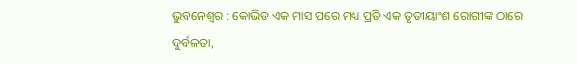ଭୁବନେଶ୍ୱର : କୋଭିଡ ଏକ ମାସ ପରେ ମଧ୍ୟ ପ୍ରତି ଏକ ତୃତୀୟାଂଶ ରୋଗୀଙ୍କ ଠାରେ ଦୁର୍ବଳତା,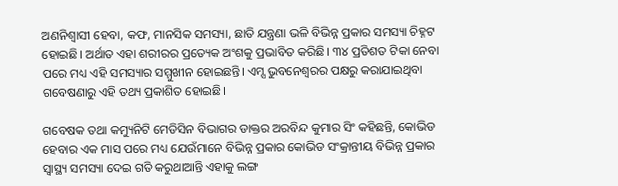ଅଣନିଶ୍ବାସୀ ହେବା, କଫ, ମାନସିକ ସମସ୍ୟା, ଛାତି ଯନ୍ତ୍ରଣା ଭଳି ବିଭିନ୍ନ ପ୍ରକାର ସମସ୍ୟା ଚିହ୍ନଟ ହୋଇଛି। ଅର୍ଥାତ ଏହା ଶରୀରର ପ୍ରତ୍ୟେକ ଅଂଶକୁ ପ୍ରଭାବିତ କରିଛି। ୩୪ ପ୍ରତିଶତ ଟିକା ନେବା ପରେ ମଧ୍ୟ ଏହି ସମସ୍ୟାର ସମ୍ମୁଖୀନ ହୋଇଛନ୍ତି। ଏମ୍ସ ଭୁବନେଶ୍ବରର ପକ୍ଷରୁ କରାଯାଇଥିବା ଗବେଷଣାରୁ ଏହି ତଥ୍ୟ ପ୍ରକାଶିତ ହୋଇଛି।

ଗବେଷକ ତଥା କମ୍ୟୁନିଟି ମେଡିସିନ ବିଭାଗର ଡାକ୍ତର ଅରବିନ୍ଦ କୁମାର ସିଂ କହିଛନ୍ତି, କୋଭିଡ ହେବାର ଏକ ମାସ ପରେ ମଧ୍ୟ ଯେଉଁମାନେ ବିଭିନ୍ନ ପ୍ରକାର କୋଭିଡ ସଂକ୍ରାନ୍ତୀୟ ବିଭିନ୍ନ ପ୍ରକାର ସ୍ବାସ୍ଥ୍ୟ ସମସ୍ୟା ଦେଇ ଗତି କରୁଥାଆନ୍ତି ଏହାକୁ ଲଙ୍ଗ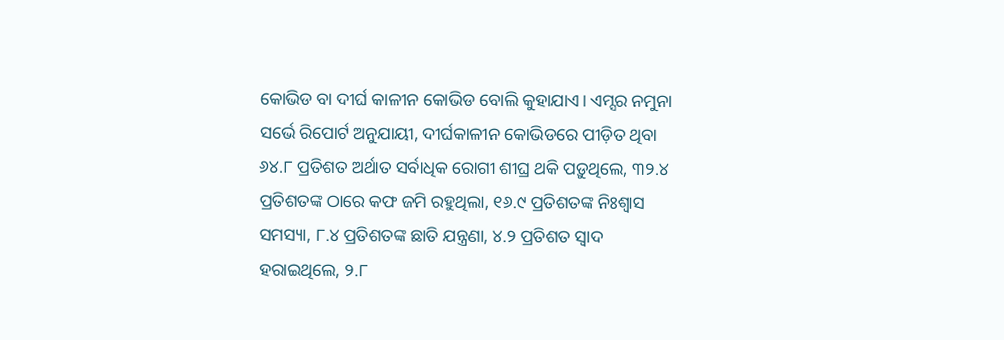କୋଭିଡ ବା ଦୀର୍ଘ କାଳୀନ କୋଭିଡ ବୋଲି କୁହାଯାଏ। ଏମ୍ସର ନମୁନା ସର୍ଭେ ରିପୋର୍ଟ ଅନୁଯାୟୀ, ଦୀର୍ଘକାଳୀନ କୋଭିଡରେ ପୀଡ଼ିତ ଥିବା ୬୪.୮ ପ୍ରତିଶତ ଅର୍ଥାତ ସର୍ବାଧିକ ରୋଗୀ ଶୀଘ୍ର ଥକି ପଡ଼ୁଥିଲେ, ୩୨.୪ ପ୍ରତିଶତଙ୍କ ଠାରେ କଫ ଜମି ରହୁଥିଲା, ୧୬.୯ ପ୍ରତିଶତଙ୍କ ନିଃଶ୍ବାସ ସମସ୍ୟା, ୮.୪ ପ୍ରତିଶତଙ୍କ ଛାତି ଯନ୍ତ୍ରଣା, ୪.୨ ପ୍ରତିଶତ ସ୍ବାଦ ହରାଇଥିଲେ, ୨.୮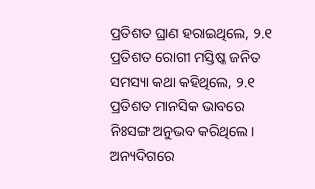ପ୍ରତିଶତ ଘ୍ରାଣ ହରାଇଥିଲେ, ୨.୧ ପ୍ରତିଶତ ରୋଗୀ ମସ୍ତିଷ୍କ ଜନିତ ସମସ୍ୟା କଥା କହିଥିଲେ, ୨.୧ ପ୍ରତିଶତ ମାନସିକ ଭାବରେ ନିଃସଙ୍ଗ ଅନୁଭବ କରିଥିଲେ। ଅନ୍ୟଦିଗରେ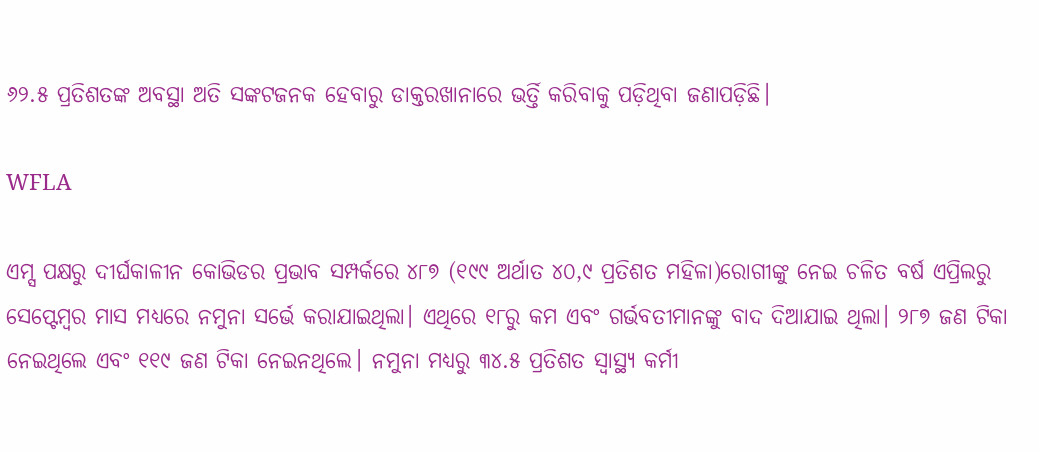୬୨.୫ ପ୍ରତିଶତଙ୍କ ଅବସ୍ଥା ଅତି ସଙ୍କଟଜନକ ହେବାରୁ ଡାକ୍ତରଖାନାରେ ଭର୍ତ୍ତି କରିବାକୁ ପଡ଼ିଥିବା ଜଣାପଡ଼ିଛି।

WFLA

ଏମ୍ସ ପକ୍ଷରୁ ଦୀର୍ଘକାଳୀନ କୋଭିଡର ପ୍ରଭାବ ସମ୍ପର୍କରେ ୪୮୭ (୧୯୯ ଅର୍ଥାତ ୪୦,୯ ପ୍ରତିଶତ ମହିଳା)ରୋଗୀଙ୍କୁ ନେଇ ଚଳିତ ବର୍ଷ ଏପ୍ରିଲରୁ ସେପ୍ଟେମ୍ବର ମାସ ମଧ୍ୟରେ ନମୁନା ସର୍ଭେ କରାଯାଇଥିଲା। ଏଥିରେ ୧୮ରୁ କମ ଏବଂ ଗର୍ଭବତୀମାନଙ୍କୁ ବାଦ ଦିଆଯାଇ ଥିଲା। ୨୮୭ ଜଣ ଟିକା ନେଇଥିଲେ ଏବଂ ୧୧୯ ଜଣ ଟିକା ନେଇନଥିଲେ। ନମୁନା ମଧ୍ୟରୁ ୩୪.୫ ପ୍ରତିଶତ ସ୍ବାସ୍ଥ୍ୟ କର୍ମୀ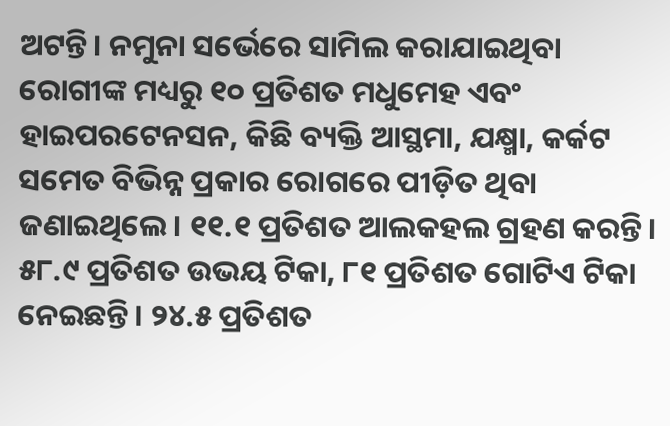ଅଟନ୍ତି। ନମୁନା ସର୍ଭେରେ ସାମିଲ କରାଯାଇଥିବା ରୋଗୀଙ୍କ ମଧ୍ୟରୁ ୧୦ ପ୍ରତିଶତ ମଧୁମେହ ଏବଂ ହାଇପରଟେନସନ, କିଛି ବ୍ୟକ୍ତି ଆସ୍ଥମା, ଯକ୍ଷ୍ମା, କର୍କଟ ସମେତ ବିଭିନ୍ନ ପ୍ରକାର ରୋଗରେ ପୀଡ଼ିତ ଥିବା ଜଣାଇଥିଲେ। ୧୧.୧ ପ୍ରତିଶତ ଆଲକହଲ ଗ୍ରହଣ କରନ୍ତି। ୫୮.୯ ପ୍ରତିଶତ ଉଭୟ ଟିକା, ୮୧ ପ୍ରତିଶତ ଗୋଟିଏ ଟିକା ନେଇଛନ୍ତି। ୨୪.୫ ପ୍ରତିଶତ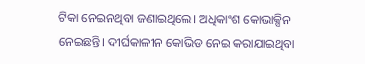ଟିକା ନେଇନଥିବା ଜଣାଇଥିଲେ। ଅଧିକାଂଶ କୋଭାକ୍ସିନ ନେଇଛନ୍ତି। ଦୀର୍ଘକାଳୀନ କୋଭିଡ ନେଇ କରାଯାଇଥିବା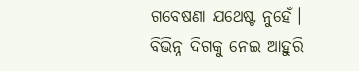ଗବେଷଣା ଯଥେଷ୍ଟ ନୁହେଁ। ବିଭିନ୍ନ ଦିଗକୁ ନେଇ ଆହୁରି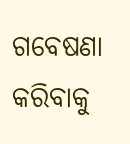ଗବେଷଣା କରିବାକୁ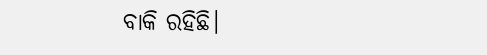ବାକି ରହିଛି।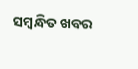ସମ୍ବନ୍ଧିତ ଖବର